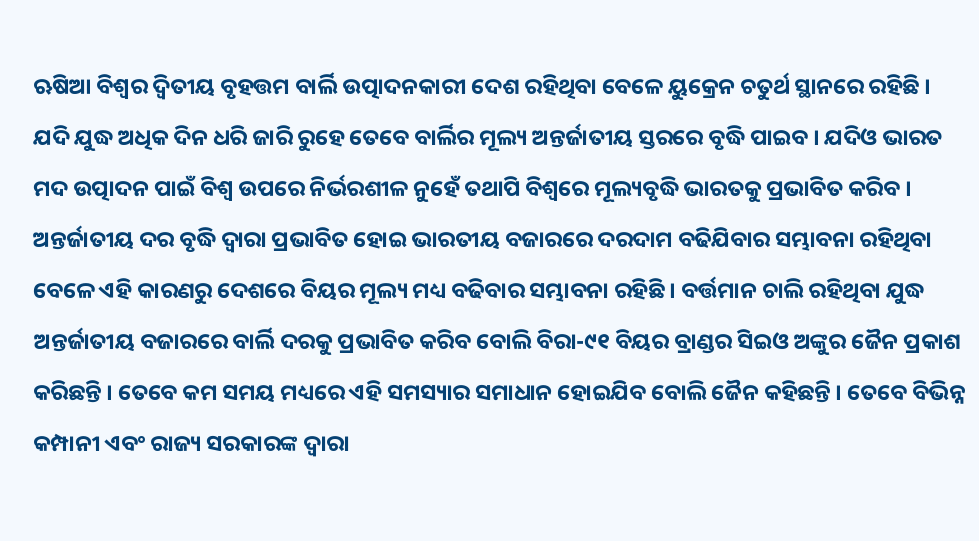ଋଷିଆ ବିଶ୍ବର ଦ୍ୱିତୀୟ ବୃହତ୍ତମ ବାର୍ଲି ଉତ୍ପାଦନକାରୀ ଦେଶ ରହିଥିବା ବେଳେ ୟୁକ୍ରେନ ଚତୁର୍ଥ ସ୍ଥାନରେ ରହିଛି । ଯଦି ଯୁଦ୍ଧ ଅଧିକ ଦିନ ଧରି ଜାରି ରୁହେ ତେବେ ବାର୍ଲିର ମୂଲ୍ୟ ଅନ୍ତର୍ଜାତୀୟ ସ୍ତରରେ ବୃଦ୍ଧି ପାଇବ । ଯଦିଓ ଭାରତ ମଦ ଉତ୍ପାଦନ ପାଇଁ ବିଶ୍ୱ ଉପରେ ନିର୍ଭରଶୀଳ ନୁହେଁ ତଥାପି ବିଶ୍ୱରେ ମୂଲ୍ୟବୃଦ୍ଧି ଭାରତକୁ ପ୍ରଭାବିତ କରିବ । ଅନ୍ତର୍ଜାତୀୟ ଦର ବୃଦ୍ଧି ଦ୍ୱାରା ପ୍ରଭାବିତ ହୋଇ ଭାରତୀୟ ବଜାରରେ ଦରଦାମ ବଢିଯିବାର ସମ୍ଭାବନା ରହିଥିବା ବେଳେ ଏହି କାରଣରୁ ଦେଶରେ ବିୟର ମୂଲ୍ୟ ମଧ୍ୟ ବଢିବାର ସମ୍ଭାବନା ରହିଛି । ବର୍ତ୍ତମାନ ଚାଲି ରହିଥିବା ଯୁଦ୍ଧ ଅନ୍ତର୍ଜାତୀୟ ବଜାରରେ ବାର୍ଲି ଦରକୁ ପ୍ରଭାବିତ କରିବ ବୋଲି ବିରା-୯୧ ବିୟର ବ୍ରାଣ୍ଡର ସିଇଓ ଅଙ୍କୁର ଜୈନ ପ୍ରକାଶ କରିଛନ୍ତି । ତେବେ କମ ସମୟ ମଧ୍ୟରେ ଏହି ସମସ୍ୟାର ସମାଧାନ ହୋଇଯିବ ବୋଲି ଜୈନ କହିଛନ୍ତି । ତେବେ ବିଭିନ୍ନ କମ୍ପାନୀ ଏବଂ ରାଜ୍ୟ ସରକାରଙ୍କ ଦ୍ୱାରା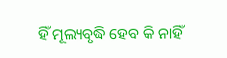ହିଁ ମୂଲ୍ୟବୃଦ୍ଧି ହେବ କି ନାହିଁ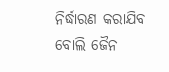ନିର୍ଦ୍ଧାରଣ କରାଯିବ ବୋଲି ଜୈନ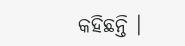କହିଛନ୍ତି ।